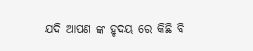ଯଦି ଆପଣ ଙ୍କ ହୃଦୟ ରେ କିଛି ବି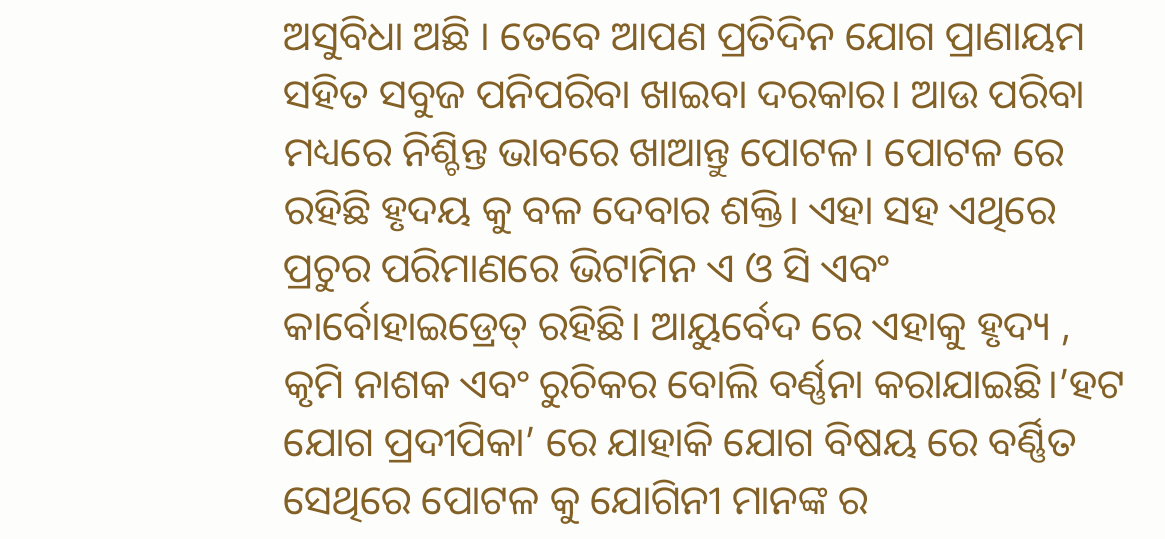ଅସୁବିଧା ଅଛି । ତେବେ ଆପଣ ପ୍ରତିଦିନ ଯୋଗ ପ୍ରାଣାୟମ ସହିତ ସବୁଜ ପନିପରିବା ଖାଇବା ଦରକାର। ଆଉ ପରିବା ମଧ୍ୟରେ ନିଶ୍ଚିନ୍ତ ଭାବରେ ଖାଆନ୍ତୁ ପୋଟଳ। ପୋଟଳ ରେ ରହିଛି ହୃଦୟ କୁ ବଳ ଦେବାର ଶକ୍ତି। ଏହା ସହ ଏଥିରେ ପ୍ରଚୁର ପରିମାଣରେ ଭିଟାମିନ ଏ ଓ ସି ଏବଂ କାର୍ବୋହାଇଡ୍ରେତ୍ ରହିଛି। ଆୟୁର୍ବେଦ ରେ ଏହାକୁ ହୃଦ୍ୟ , କୃମି ନାଶକ ଏବଂ ରୁଚିକର ବୋଲି ବର୍ଣ୍ଣନା କରାଯାଇଛି।’ହଟ ଯୋଗ ପ୍ରଦୀପିକା’ ରେ ଯାହାକି ଯୋଗ ବିଷୟ ରେ ବର୍ଣ୍ଣିତ ସେଥିରେ ପୋଟଳ କୁ ଯୋଗିନୀ ମାନଙ୍କ ର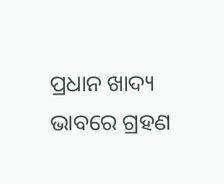ପ୍ରଧାନ ଖାଦ୍ୟ ଭାବରେ ଗ୍ରହଣ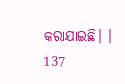କରାଯାଇଛି। ।
137